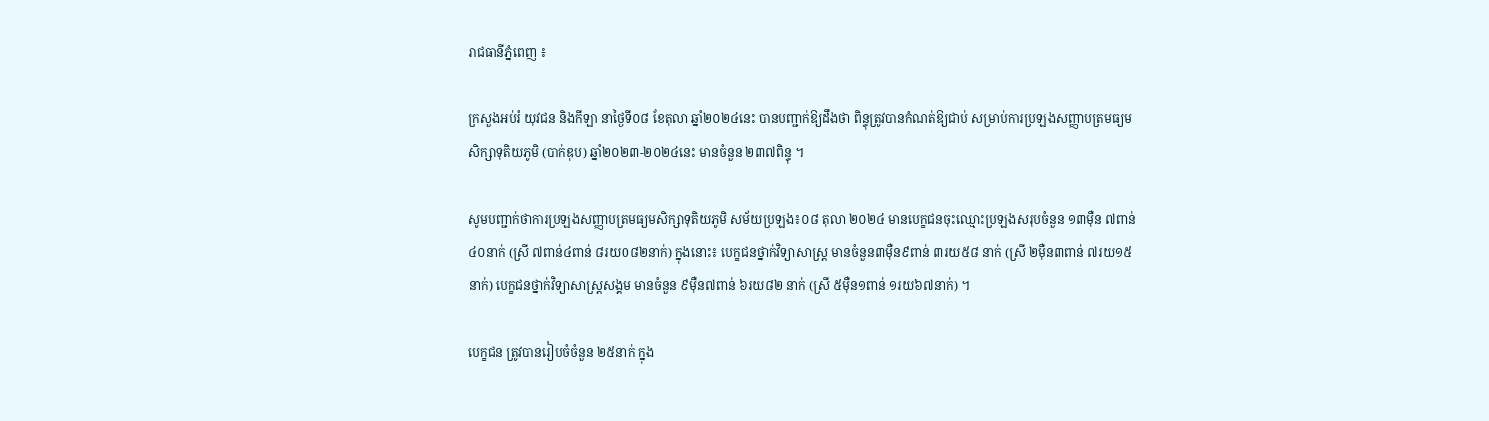រាជធានីភ្នំពេញ ៖

ក្រសួងអប់រំ យុវជន និងកីឡា នាថ្ងៃទី០៨ ខែតុលា ឆ្នាំ២០២៤នេះ បានបញ្ជាក់ឱ្យដឹងថា ពិន្ទុត្រូវបានកំណត់ឱ្យជាប់ សម្រាប់ការប្រឡងសញ្ញាបត្រមធ្យមសិក្សាទុតិយភូមិ (បាក់ឌុប) ឆ្នាំ២០២៣-២០២៤នេះ មានចំនួន ២៣៧ពិន្ទុ ។

សូមបញ្ជាក់ថាការប្រឡងសញ្ញាបត្រមធ្យមសិក្សាទុតិយភូមិ សម័យប្រឡង៖០៨ តុលា ២០២៤ មានបេក្ខជនចុះឈ្មោះប្រឡងសរុបចំនួន ១៣ម៉ឺន ៧ពាន់ ៤០នាក់ (ស្រី ៧ពាន់៤ពាន់ ៨រយ0៨២នាក់) ក្នុងនោះ៖ បេក្ខជនថ្នាក់វិទ្យាសាស្ត្រ មានចំនួន៣ម៉ឺន៩ពាន់ ៣រយ៥៨ នាក់ (ស្រី ២ម៉ឺន៣ពាន់ ៧រយ១៥ នាក់) បេក្ខជនថ្នាក់វិទ្យាសាស្ត្រសង្គម មានចំនួន ៩ម៉ឺន៧ពាន់ ៦រយ៨២ នាក់ (ស្រី ៥ម៉ឺន១ពាន់ ១រយ៦៧នាក់) ។

បេក្ខជន ត្រូវបានរៀបចំចំនួន ២៥នាក់ ក្នុង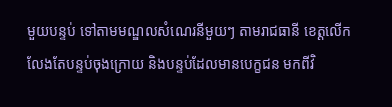មួយបន្ទប់ ទៅតាមមណ្ឌលសំណេរនីមួយៗ តាមរាជធានី ខេត្តលើកលែងតែបន្ទប់ចុងក្រោយ និងបន្ទប់ដែលមានបេក្ខជន មកពីវិ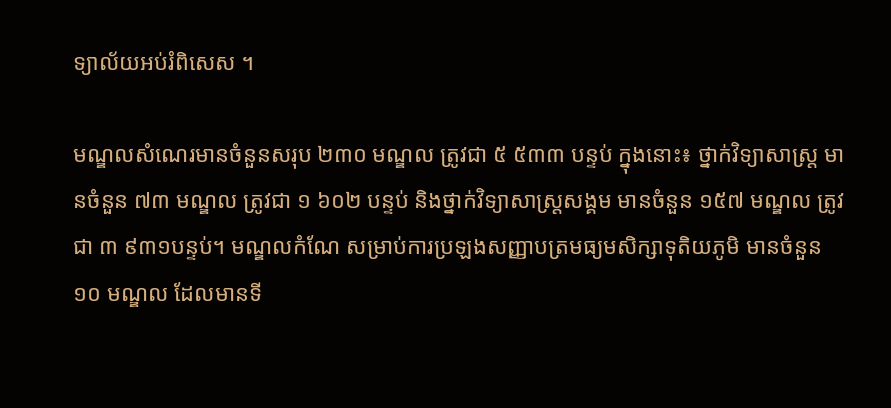ទ្យាល័យអប់រំពិសេស ។

មណ្ឌលសំណេរមានចំនួនសរុប ២៣០ មណ្ឌល ត្រូវជា ៥ ៥៣៣ បន្ទប់ ក្នុងនោះ៖ ថ្នាក់វិទ្យាសាស្ត្រ មានចំនួន ៧៣ មណ្ឌល ត្រូវជា ១ ៦០២ បន្ទប់ និងថ្នាក់វិទ្យាសាស្ត្រសង្គម មានចំនួន ១៥៧ មណ្ឌល ត្រូវជា ៣ ៩៣១បន្ទប់។ មណ្ឌលកំណែ សម្រាប់ការប្រឡងសញ្ញាបត្រមធ្យមសិក្សាទុតិយភូមិ មានចំនួន ១០ មណ្ឌល ដែលមានទី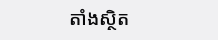តាំងស្ថិត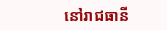នៅរាជធានី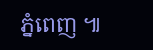ភ្នំពេញ ៕